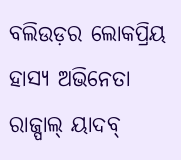ବଲିଉଡ଼ର ଲୋକପ୍ରିୟ ହାସ୍ୟ ଅଭିନେତା ରାଜ୍ପାଲ୍ ୟାଦବ୍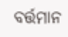ବର୍ତ୍ତମାନ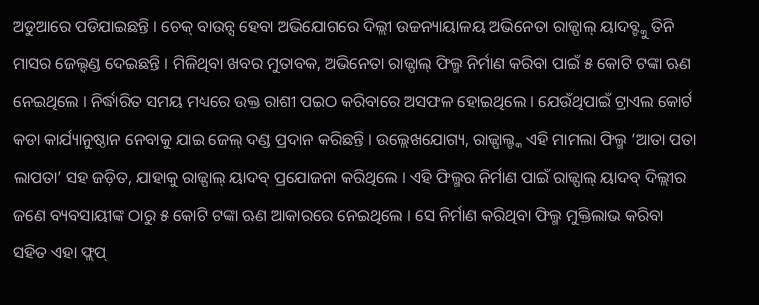ଅଡୁଆରେ ପଡିଯାଇଛନ୍ତି । ଚେକ୍ ବାଉନ୍ସ ହେବା ଅଭିଯୋଗରେ ଦିଲ୍ଲୀ ଉଚ୍ଚନ୍ୟାୟାଳୟ ଅଭିନେତା ରାଜ୍ପାଲ୍ ୟାଦବ୍ଙ୍କୁ ତିନି ମାସର ଜେଲ୍ଦଣ୍ଡ ଦେଇଛନ୍ତି । ମିଳିଥିବା ଖବର ମୁତାବକ, ଅଭିନେତା ରାଜ୍ପାଲ୍ ଫିଲ୍ମ ନିର୍ମାଣ କରିବା ପାଇଁ ୫ କୋଟି ଟଙ୍କା ଋଣ ନେଇଥିଲେ । ନିର୍ଦ୍ଧାରିତ ସମୟ ମଧ୍ୟରେ ଉକ୍ତ ରାଶୀ ପଇଠ କରିବାରେ ଅସଫଳ ହୋଇଥିଲେ । ଯେଉଁଥିପାଇଁ ଟ୍ରାଏଲ କୋର୍ଟ କଡା କାର୍ଯ୍ୟାନୁଷ୍ଠାନ ନେବାକୁ ଯାଇ ଜେଲ୍ ଦଣ୍ଡ ପ୍ରଦାନ କରିଛନ୍ତି । ଉଲ୍ଲେଖଯୋଗ୍ୟ, ରାଜ୍ପାଲ୍ଙ୍କ ଏହି ମାମଲା ଫିଲ୍ମ ‘ଆତା ପତା ଲାପତା’ ସହ ଜଡ଼ିତ, ଯାହାକୁ ରାଜ୍ପାଲ୍ ୟାଦବ୍ ପ୍ରଯୋଜନା କରିଥିଲେ । ଏହି ଫିଲ୍ମର ନିର୍ମାଣ ପାଇଁ ରାଜ୍ପାଲ୍ ୟାଦବ୍ ଦିଲ୍ଲୀର ଜଣେ ବ୍ୟବସାୟୀଙ୍କ ଠାରୁ ୫ କୋଟି ଟଙ୍କା ଋଣ ଆକାରରେ ନେଇଥିଲେ । ସେ ନିର୍ମାଣ କରିଥିବା ଫିଲ୍ମ ମୁକ୍ତିଲାଭ କରିବା ସହିତ ଏହା ଫ୍ଲପ୍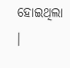ହୋଇଥିଲା ।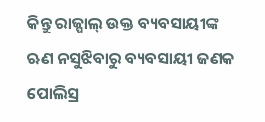କିନ୍ତୁ ରାଜ୍ପାଲ୍ ଉକ୍ତ ବ୍ୟବସାୟୀଙ୍କ ଋଣ ନସୁଝିବାରୁ ବ୍ୟବସାୟୀ ଜଣକ ପୋଲିସ୍ର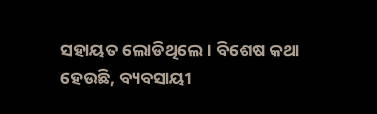ସହାୟତ ଲୋଡିଥିଲେ । ବିଶେଷ କଥା ହେଉଛି, ବ୍ୟବସାୟୀ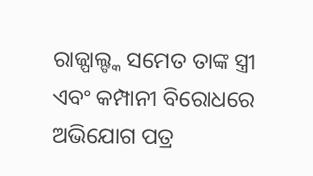ରାଜ୍ପାଲ୍ଙ୍କ ସମେତ ତାଙ୍କ ସ୍ତ୍ରୀ ଏବଂ କମ୍ପାନୀ ବିରୋଧରେ ଅଭିଯୋଗ ପତ୍ର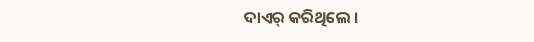ଦାଏର୍ କରିଥିଲେ ।